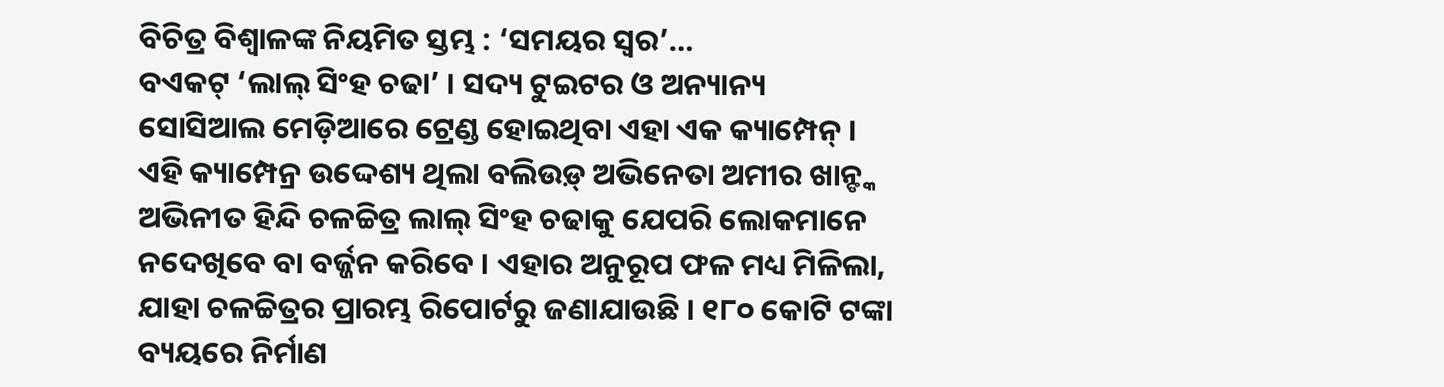ବିଚିତ୍ର ବିଶ୍ୱାଳଙ୍କ ନିୟମିତ ସ୍ତମ୍ଭ : ‘ସମୟର ସ୍ୱର’…
ବଏକଟ୍ ‘ଲାଲ୍ ସିଂହ ଚଢା’ । ସଦ୍ୟ ଟୁଇଟର ଓ ଅନ୍ୟାନ୍ୟ ସୋସିଆଲ ମେଡ଼ିଆରେ ଟ୍ରେଣ୍ଡ ହୋଇଥିବା ଏହା ଏକ କ୍ୟାମ୍ପେନ୍ । ଏହି କ୍ୟାମ୍ପେନ୍ର ଉଦ୍ଦେଶ୍ୟ ଥିଲା ବଲିଉଡ଼୍ ଅଭିନେତା ଅମୀର ଖାନ୍ଙ୍କ ଅଭିନୀତ ହିନ୍ଦି ଚଳଚ୍ଚିତ୍ର ଲାଲ୍ ସିଂହ ଚଢାକୁ ଯେପରି ଲୋକମାନେ ନଦେଖିବେ ବା ବର୍ଜ୍ଜନ କରିବେ । ଏହାର ଅନୁରୂପ ଫଳ ମଧ୍ୟ ମିଳିଲା, ଯାହା ଚଳଚ୍ଚିତ୍ରର ପ୍ରାରମ୍ଭ ରିପୋର୍ଟରୁ ଜଣାଯାଉଛି । ୧୮୦ କୋଟି ଟଙ୍କା ବ୍ୟୟରେ ନିର୍ମାଣ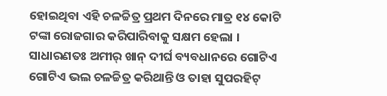ହୋଇଥିବା ଏହି ଚଳଚ୍ଚିତ୍ର ପ୍ରଥମ ଦିନରେ ମାତ୍ର ୧୪ କୋଟି ଟଙ୍କା ରୋଜଗାର କରିପାରିବାକୁ ସକ୍ଷମ ହେଲା । ସାଧାରଣତଃ ଅମୀର୍ ଖାନ୍ ଦୀର୍ଘ ବ୍ୟବଧାନରେ ଗୋଟିଏ ଗୋଟିଏ ଭଲ ଚଳଚ୍ଚିତ୍ର କରିଥାନ୍ତି ଓ ତାହା ସୁପରହିଟ୍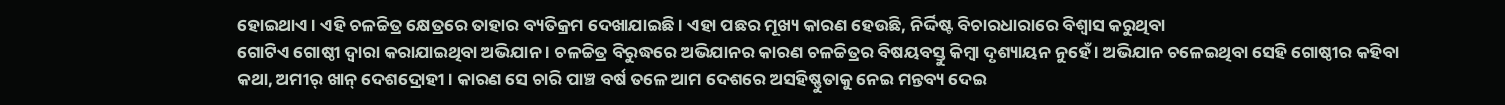ହୋଇଥାଏ । ଏହି ଚଳଚ୍ଚିତ୍ର କ୍ଷେତ୍ରରେ ତାହାର ବ୍ୟତିକ୍ରମ ଦେଖାଯାଇଛି । ଏହା ପଛର ମୂଖ୍ୟ କାରଣ ହେଉଛି, ନିର୍ଦ୍ଦିଷ୍ଟ ବିଚାରଧାରାରେ ବିଶ୍ୱାସ କରୁଥିବା
ଗୋଟିଏ ଗୋଷ୍ଠୀ ଦ୍ୱାରା କରାଯାଇଥିବା ଅଭିଯାନ । ଚଳଚ୍ଚିତ୍ର ବିରୁଦ୍ଧରେ ଅଭିଯାନର କାରଣ ଚଳଚ୍ଚିତ୍ରର ବିଷୟବସ୍ତୁ କିମ୍ବା ଦୃଶ୍ୟାୟନ ନୁହେଁ । ଅଭିଯାନ ଚଳେଇଥିବା ସେହି ଗୋଷ୍ଠୀର କହିବା କଥା, ଅମୀର୍ ଖାନ୍ ଦେଶଦ୍ରୋହୀ । କାରଣ ସେ ଚାରି ପାଞ୍ଚ ବର୍ଷ ତଳେ ଆମ ଦେଶରେ ଅସହିଷ୍ଣୁତାକୁ ନେଇ ମନ୍ତବ୍ୟ ଦେଇ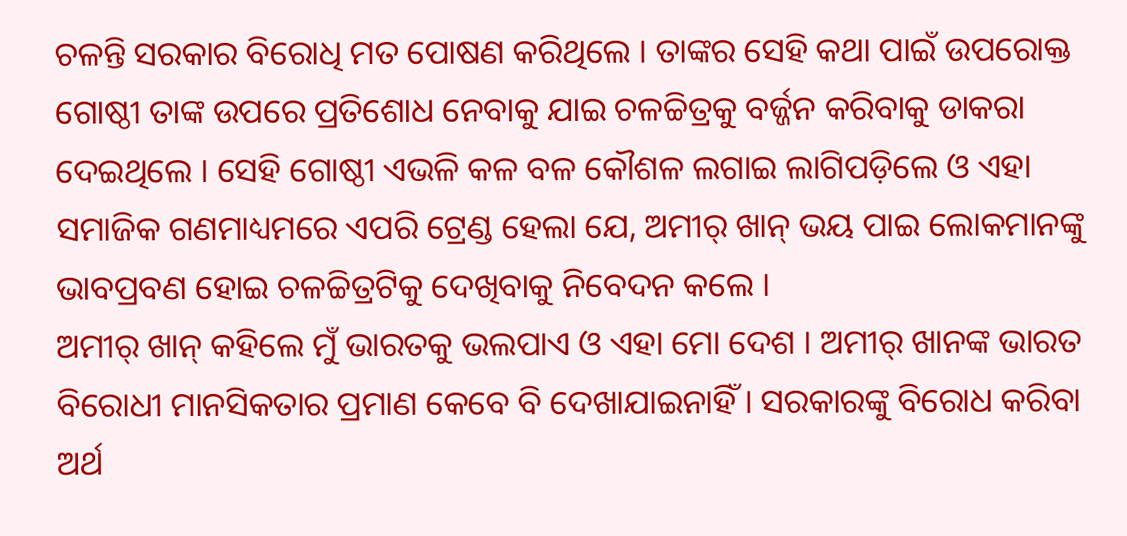ଚଳନ୍ତି ସରକାର ବିରୋଧି ମତ ପୋଷଣ କରିଥିଲେ । ତାଙ୍କର ସେହି କଥା ପାଇଁ ଉପରୋକ୍ତ ଗୋଷ୍ଠୀ ତାଙ୍କ ଉପରେ ପ୍ରତିଶୋଧ ନେବାକୁ ଯାଇ ଚଳଚ୍ଚିତ୍ରକୁ ବର୍ଜ୍ଜନ କରିବାକୁ ଡାକରା ଦେଇଥିଲେ । ସେହି ଗୋଷ୍ଠୀ ଏଭଳି କଳ ବଳ କୌଶଳ ଲଗାଇ ଲାଗିପଡ଼ିଲେ ଓ ଏହା ସମାଜିକ ଗଣମାଧ୍ୟମରେ ଏପରି ଟ୍ରେଣ୍ଡ ହେଲା ଯେ, ଅମୀର୍ ଖାନ୍ ଭୟ ପାଇ ଲୋକମାନଙ୍କୁ ଭାବପ୍ରବଣ ହୋଇ ଚଳଚ୍ଚିତ୍ରଟିକୁ ଦେଖିବାକୁ ନିବେଦନ କଲେ ।
ଅମୀର୍ ଖାନ୍ କହିଲେ ମୁଁ ଭାରତକୁ ଭଲପାଏ ଓ ଏହା ମୋ ଦେଶ । ଅମୀର୍ ଖାନଙ୍କ ଭାରତ ବିରୋଧୀ ମାନସିକତାର ପ୍ରମାଣ କେବେ ବି ଦେଖାଯାଇନାହିଁ । ସରକାରଙ୍କୁ ବିରୋଧ କରିବା ଅର୍ଥ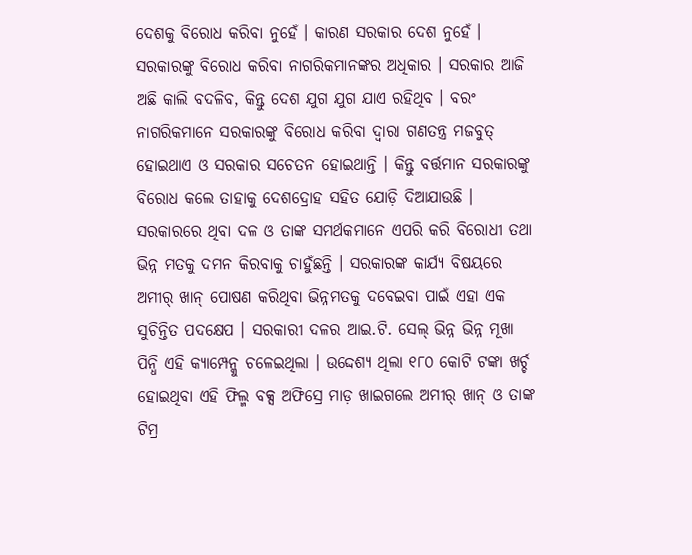ଦେଶକୁ ବିରୋଧ କରିବା ନୁହେଁ । କାରଣ ସରକାର ଦେଶ ନୁହେଁ । ସରକାରଙ୍କୁ ବିରୋଧ କରିବା ନାଗରିକମାନଙ୍କର ଅଧିକାର । ସରକାର ଆଜି ଅଛି କାଲି ବଦଳିବ, କିନ୍ତୁ ଦେଶ ଯୁଗ ଯୁଗ ଯାଏ ରହିଥିବ । ବରଂ ନାଗରିକମାନେ ସରକାରଙ୍କୁ ବିରୋଧ କରିବା ଦ୍ୱାରା ଗଣତନ୍ତ୍ର ମଜବୁତ୍ ହୋଇଥାଏ ଓ ସରକାର ସଚେତନ ହୋଇଥାନ୍ତି । କିନ୍ତୁ ବର୍ତ୍ତମାନ ସରକାରଙ୍କୁ ବିରୋଧ କଲେ ତାହାକୁ ଦେଶଦ୍ରୋହ ସହିତ ଯୋଡ଼ି ଦିଆଯାଉଛି । ସରକାରରେ ଥିବା ଦଳ ଓ ତାଙ୍କ ସମର୍ଥକମାନେ ଏପରି କରି ବିରୋଧୀ ତଥା ଭିନ୍ନ ମତକୁ ଦମନ କିରବାକୁ ଚାହୁଁଛନ୍ତି । ସରକାରଙ୍କ କାର୍ଯ୍ୟ ବିଷୟରେ ଅମୀର୍ ଖାନ୍ ପୋଷଣ କରିଥିବା ଭିନ୍ନମତକୁ ଦବେଇବା ପାଇଁ ଏହା ଏକ ସୁଚିନ୍ତିତ ପଦକ୍ଷେପ । ସରକାରୀ ଦଳର ଆଇ.ଟି. ସେଲ୍ ଭିନ୍ନ ଭିନ୍ନ ମୂଖା ପିନ୍ଧି ଏହି କ୍ୟାମ୍ପେନ୍କୁ ଚଳେଇଥିଲା । ଉଦ୍ଦେଶ୍ୟ ଥିଲା ୧୮୦ କୋଟି ଟଙ୍କା ଖର୍ଚ୍ଚ ହୋଇଥିବା ଏହି ଫିଲ୍ମ ବକ୍ସ ଅଫିସ୍ରେ ମାଡ଼ ଖାଇଗଲେ ଅମୀର୍ ଖାନ୍ ଓ ତାଙ୍କ ଟିମ୍ର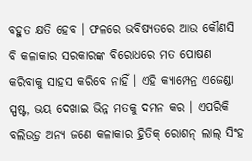ବହୁତ କ୍ଷତି ହେବ । ଫଳରେ ଭବିଷ୍ୟତରେ ଆଉ କୌଣସି ବି କଳାକାର ସରକାରଙ୍କ ବିରୋଧରେ ମତ ପୋଷଣ କରିବାକୁ ସାହସ କରିବେ ନାହିଁ । ଏହି କ୍ୟାମ୍ପେନ୍ର ଏଜେଣ୍ଡା ସ୍ପଷ୍ଟ, ଭୟ ଦେଖାଇ ଭିନ୍ନ ମତକୁ ଦମନ କର । ଏପରିକି ବଲିଉଡ଼୍ର ଅନ୍ୟ ଜଣେ କଳାକାର ହ୍ରିତିକ୍ ରୋଶନ୍ ଲାଲ୍ ସିଂହ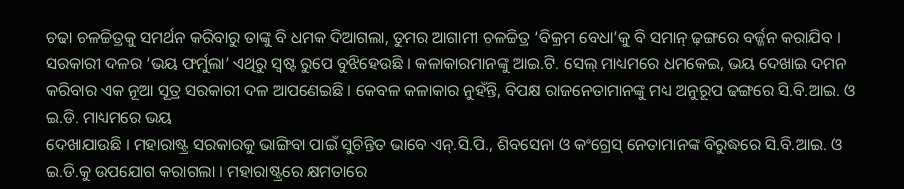ଚଢା ଚଳଚ୍ଚିତ୍ରକୁ ସମର୍ଥନ କରିବାରୁ ତାଙ୍କୁ ବି ଧମକ ଦିଆଗଲା, ତୁମର ଆଗାମୀ ଚଳଚ୍ଚିତ୍ର ‘ବିକ୍ରମ ବେଧା’କୁ ବି ସମାନ୍ ଢ଼ଙ୍ଗରେ ବର୍ଜ୍ଜନ କରାଯିବ ।
ସରକାରୀ ଦଳର ‘ଭୟ ଫର୍ମୁଲା’ ଏଥିରୁ ସ୍ୱଷ୍ଟ ରୁପେ ବୁଝିହେଉଛି । କଳାକାରମାନଙ୍କୁ ଆଇ.ଟି. ସେଲ୍ ମାଧ୍ୟମରେ ଧମକେଇ, ଭୟ ଦେଖାଇ ଦମନ କରିବାର ଏକ ନୂଆ ସୂତ୍ର ସରକାରୀ ଦଳ ଆପଣେଇଛି । କେବଳ କଳାକାର ନୁହଁନ୍ତି, ବିପକ୍ଷ ରାଜନେତାମାନଙ୍କୁ ମଧ୍ୟ ଅନୁରୂପ ଢଙ୍ଗରେ ସି.ବି.ଆଇ. ଓ ଇ.ଡି. ମାଧ୍ୟମରେ ଭୟ
ଦେଖାଯାଉଛି । ମହାରାଷ୍ଟ୍ର ସରକାରକୁ ଭାଙ୍ଗିବା ପାଇଁ ସୁଚିନ୍ତିତ ଭାବେ ଏନ୍.ସି.ପି., ଶିବସେନା ଓ କଂଗ୍ରେସ୍ ନେତାମାନଙ୍କ ବିରୁଦ୍ଧରେ ସି.ବି.ଆଇ. ଓ ଇ.ଡି.କୁ ଉପଯୋଗ କରାଗଲା । ମହାରାଷ୍ଟ୍ରରେ କ୍ଷମତାରେ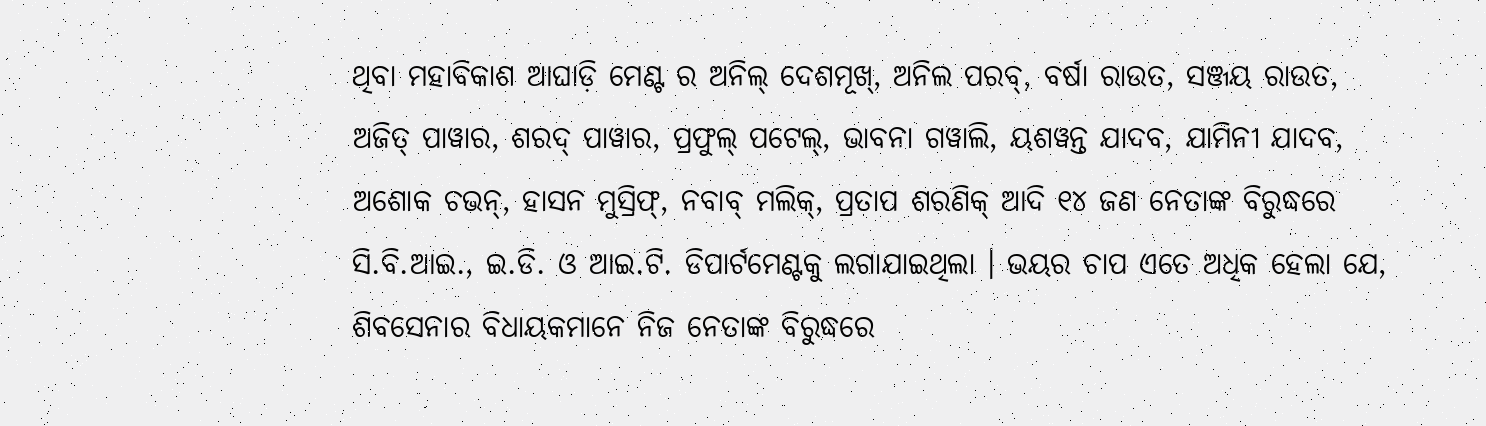ଥିବା ମହାବିକାଶ ଆଘାଡ଼ି ମେଣ୍ଟ ର ଅନିଲ୍ ଦେଶମୂଖ୍, ଅନିଲ ପରବ୍, ବର୍ଷା ରାଉତ, ସଞ୍ଜୟ ରାଉତ, ଅଜିତ୍ ପାୱାର, ଶରଦ୍ ପାୱାର, ପ୍ରଫୁଲ୍ ପଟେଲ୍, ଭାବନା ଗୱାଲି, ୟଶୱନ୍ତ ଯାଦବ, ଯାମିନୀ ଯାଦବ, ଅଶୋକ ଚଭନ୍, ହାସନ ମୁସ୍ରିଫ୍, ନବାବ୍ ମଲିକ୍, ପ୍ରତାପ ଶରଣିକ୍ ଆଦି ୧୪ ଜଣ ନେତାଙ୍କ ବିରୁଦ୍ଧରେ ସି.ବି.ଆଇ., ଇ.ଡି. ଓ ଆଇ.ଟି. ଡିପାର୍ଟମେଣ୍ଟକୁ ଲଗାଯାଇଥିଲା । ଭୟର ଚାପ ଏତେ ଅଧିକ ହେଲା ଯେ, ଶିବସେନାର ବିଧାୟକମାନେ ନିଜ ନେତାଙ୍କ ବିରୁଦ୍ଧରେ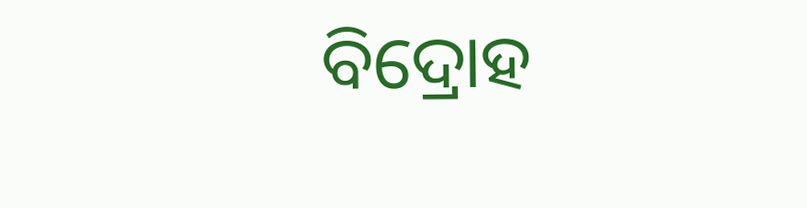ବିଦ୍ରୋହ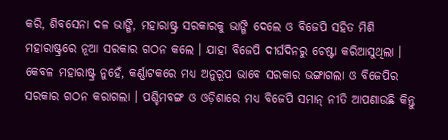କରି, ଶିବସେନା ଦଳ ଭାଙ୍ଗି, ମହାରାଷ୍ଟ୍ର ସରକାରକୁ ଭାଙ୍ଗି ଦେଲେ ଓ ବିଜେପି ସହିତ ମିଶି ମହାରାଷ୍ଟ୍ରରେ ନୂଆ ସରକାର ଗଠନ କଲେ । ଯାହା ବିଜେପି ଦୀର୍ଘଦିନରୁ ଚେଷ୍ଟା କରିଆସୁଥିଲା । କେବଳ ମହାରାଷ୍ଟ୍ର ନୁହେଁ, କର୍ଣ୍ଣାଟକରେ ମଧ୍ୟ ଅନୁରୂପ ଭାବେ ସରକାର ଭଙ୍ଗାଗଲା ଓ ବିଜେପିର ସରକାର ଗଠନ କରାଗଲା । ପଶ୍ଚିମବଙ୍ଗ ଓ ଓଡ଼ିଶାରେ ମଧ୍ୟ ବିଜେପି ସମାନ୍ ନୀତି ଆପଣାଉଛି କିନ୍ତୁ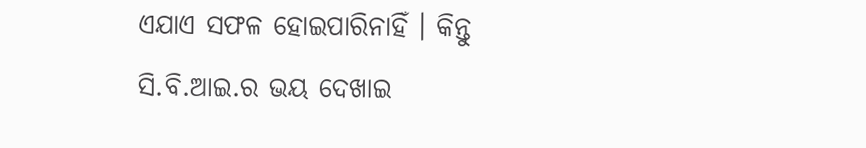ଏଯାଏ ସଫଳ ହୋଇପାରିନାହିଁ । କିନ୍ତୁ
ସି.ବି.ଆଇ.ର ଭୟ ଦେଖାଇ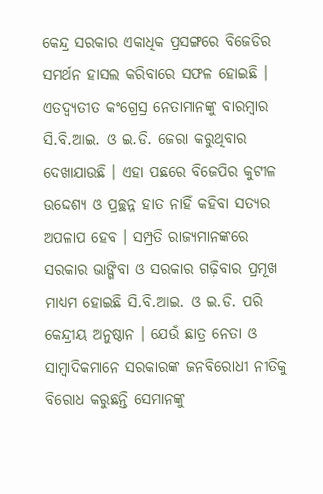କେନ୍ଦ୍ର ସରକାର ଏକାଧିକ ପ୍ରସଙ୍ଗରେ ବିଜେଡିର ସମର୍ଥନ ହାସଲ କରିବାରେ ସଫଳ ହୋଇଛି । ଏତଦ୍ବ୍ୟତୀତ କଂଗ୍ରେସ୍ର ନେତାମାନଙ୍କୁ ବାରମ୍ବାର ସି.ବି.ଆଇ. ଓ ଇ.ଡି. ଜେରା କରୁଥିବାର ଦେଖାଯାଉଛି । ଏହା ପଛରେ ବିଜେପିର କୁଟୀଳ ଉଦ୍ଦେଶ୍ୟ ଓ ପ୍ରଚ୍ଛନ୍ନ ହାତ ନାହିଁ କହିବା ସତ୍ୟର ଅପଳାପ ହେବ । ସମ୍ପ୍ରତି ରାଜ୍ୟମାନଙ୍କରେ ସରକାର ଭାଙ୍ଗିବା ଓ ସରକାର ଗଢ଼ିବାର ପ୍ରମୂଖ ମାଧ୍ୟମ ହୋଇଛି ସି.ବି.ଆଇ. ଓ ଇ.ଡି. ପରି କେନ୍ଦ୍ରୀୟ ଅନୁଷ୍ଠାନ । ଯେଉଁ ଛାତ୍ର ନେତା ଓ ସାମ୍ବାଦିକମାନେ ସରକାରଙ୍କ ଜନବିରୋଧୀ ନୀତିକୁ ବିରୋଧ କରୁଛନ୍ତି ସେମାନଙ୍କୁ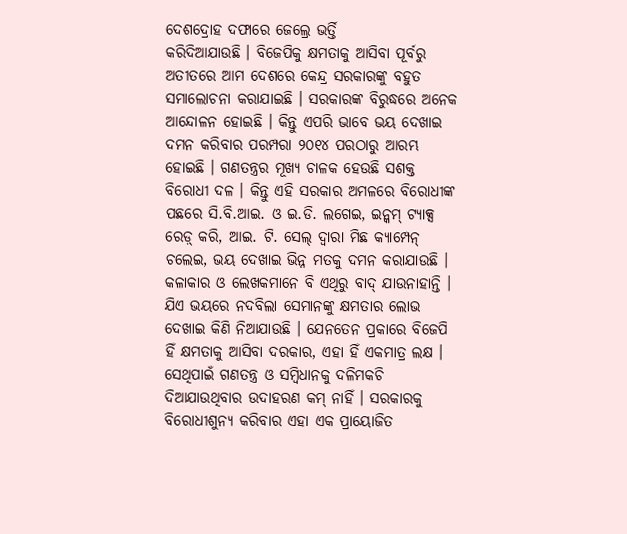ଦେଶଦ୍ରୋହ ଦଫାରେ ଜେଲ୍ରେ ଭର୍ତ୍ତି
କରିଦିଆଯାଉଛି । ବିଜେପିକୁ କ୍ଷମତାକୁ ଆସିବା ପୂର୍ବରୁ ଅତୀତରେ ଆମ ଦେଶରେ କେନ୍ଦ୍ର ସରକାରଙ୍କୁ ବହୁତ ସମାଲୋଚନା କରାଯାଇଛି । ସରକାରଙ୍କ ବିରୁଦ୍ଧରେ ଅନେକ ଆନ୍ଦୋଳନ ହୋଇଛି । କିନ୍ତୁ ଏପରି ଭାବେ ଭୟ ଦେଖାଇ ଦମନ କରିବାର ପରମ୍ପରା ୨୦୧୪ ପରଠାରୁ ଆରମ୍ଭ ହୋଇଛି । ଗଣତନ୍ତ୍ରର ମୂଖ୍ୟ ଚାଳକ ହେଉଛି ସଶକ୍ତ ବିରୋଧୀ ଦଳ । କିନ୍ତୁ ଏହି ସରକାର ଅମଳରେ ବିରୋଧୀଙ୍କ ପଛରେ ସି.ବି.ଆଇ. ଓ ଇ.ଡି. ଲଗେଇ, ଇନ୍କମ୍ ଟ୍ୟାକ୍ସ ରେଡ଼୍ କରି, ଆଇ. ଟି. ସେଲ୍ ଦ୍ୱାରା ମିଛ କ୍ୟାମ୍ପେନ୍ ଚଲେଇ, ଭୟ ଦେଖାଇ ଭିନ୍ନ ମତକୁ ଦମନ କରାଯାଉଛି । କଳାକାର ଓ ଲେଖକମାନେ ବି ଏଥିରୁ ବାଦ୍ ଯାଉନାହାନ୍ତି । ଯିଏ ଭୟରେ ନଦବିଲା ସେମାନଙ୍କୁ କ୍ଷମତାର ଲୋଭ ଦେଖାଇ କିଣି ନିଆଯାଉଛି । ଯେନତେନ ପ୍ରକାରେ ବିଜେପି ହିଁ କ୍ଷମତାକୁ ଆସିବା ଦରକାର, ଏହା ହିଁ ଏକମାତ୍ର ଲକ୍ଷ ।
ସେଥିପାଇଁ ଗଣତନ୍ତ୍ର ଓ ସମ୍ବିଧାନକୁ ଦଳିମକଚି ଦିଆଯାଉଥିବାର ଉଦାହରଣ କମ୍ ନାହିଁ । ସରକାରକୁ ବିରୋଧୀଶୁନ୍ୟ କରିବାର ଏହା ଏକ ପ୍ରାୟୋଜିତ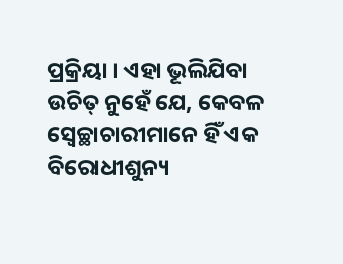ପ୍ରକ୍ରିୟା । ଏହା ଭୂଲିଯିବା ଉଚିତ୍ ନୁହେଁ ଯେ, କେବଳ ସ୍ୱେଚ୍ଛାଚାରୀମାନେ ହିଁ ଏକ ବିରୋଧୀଶୁନ୍ୟ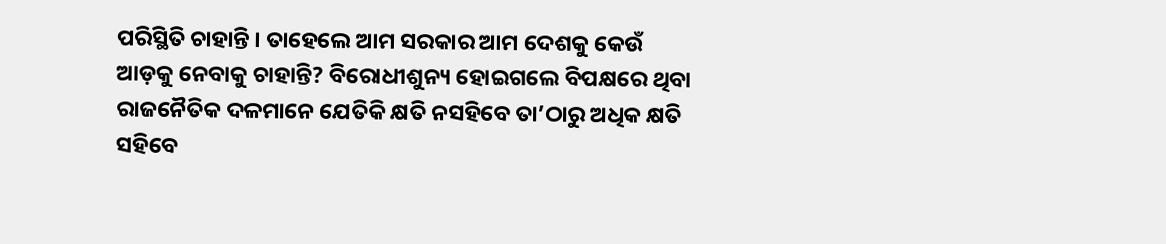ପରିସ୍ଥିତି ଚାହାନ୍ତି । ତାହେଲେ ଆମ ସରକାର ଆମ ଦେଶକୁ କେଉଁ ଆଡ଼କୁ ନେବାକୁ ଚାହାନ୍ତି? ବିରୋଧୀଶୁନ୍ୟ ହୋଇଗଲେ ବିପକ୍ଷରେ ଥିବା ରାଜନୈତିକ ଦଳମାନେ ଯେତିକି କ୍ଷତି ନସହିବେ ତା’ଠାରୁ ଅଧିକ କ୍ଷତି ସହିବେ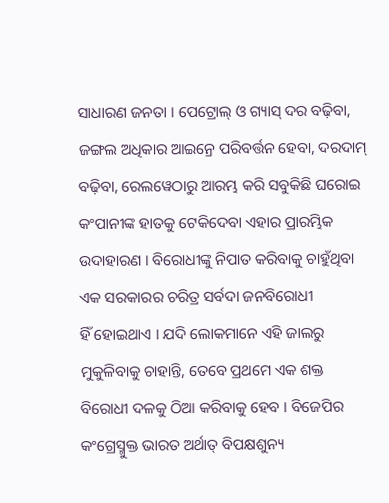ସାଧାରଣ ଜନତା । ପେଟ୍ରୋଲ୍ ଓ ଗ୍ୟାସ୍ ଦର ବଢ଼ିବା, ଜଙ୍ଗଲ ଅଧିକାର ଆଇନ୍ରେ ପରିବର୍ତ୍ତନ ହେବା, ଦରଦାମ୍ ବଢ଼ିବା, ରେଲୱେଠାରୁ ଆରମ୍ଭ କରି ସବୁକିଛି ଘରୋଇ କଂପାନୀଙ୍କ ହାତକୁ ଟେକିଦେବା ଏହାର ପ୍ରାରମ୍ଭିକ ଉଦାହାରଣ । ବିରୋଧୀଙ୍କୁ ନିପାତ କରିବାକୁ ଚାହୁଁଥିବା ଏକ ସରକାରର ଚରିତ୍ର ସର୍ବଦା ଜନବିରୋଧୀ
ହିଁ ହୋଇଥାଏ । ଯଦି ଲୋକମାନେ ଏହି ଜାଲରୁ ମୁକୁଳିବାକୁ ଚାହାନ୍ତି, ତେବେ ପ୍ରଥମେ ଏକ ଶକ୍ତ ବିରୋଧୀ ଦଳକୁ ଠିଆ କରିବାକୁ ହେବ । ବିଜେପିର କଂଗ୍ରେସ୍ମୁକ୍ତ ଭାରତ ଅର୍ଥାତ୍ ବିପକ୍ଷଶୁନ୍ୟ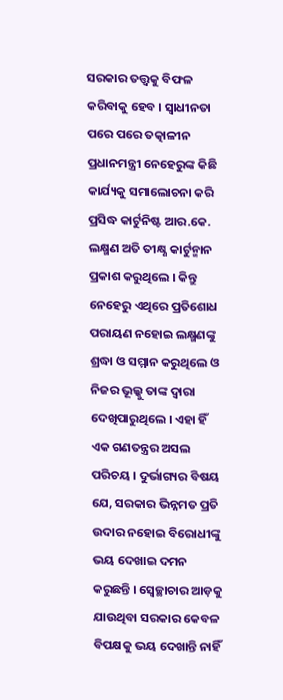ସରକାର ତତ୍ତ୍ୱକୁ ବିଫଳ କରିବାକୁ ହେବ । ସ୍ୱାଧୀନତା ପରେ ପରେ ତତ୍କାଳୀନ ପ୍ରଧାନମନ୍ତ୍ରୀ ନେହେରୁଙ୍କ କିଛି କାର୍ଯ୍ୟକୁ ସମାଲୋଚନା କରି ପ୍ରସିଦ୍ଧ କାର୍ଟୁନିଷ୍ଟ ଆର.କେ. ଲକ୍ଷ୍ମଣ ଅତି ତୀକ୍ଷ୍ଣ କାର୍ଟୁନ୍ମାନ ପ୍ରକାଶ କରୁଥିଲେ । କିନ୍ତୁ ନେହେରୁ ଏଥିରେ ପ୍ରତିଶୋଧ ପରାୟଣ ନହୋଇ ଲକ୍ଷ୍ମଣଙ୍କୁ ଶ୍ରଦ୍ଧା ଓ ସମ୍ମାନ କରୁଥିଲେ ଓ ନିଜର ଭୂଲ୍କୁ ତାଙ୍କ ଦ୍ୱାରା ଦେଖିପାରୁଥିଲେ । ଏହା ହିଁ ଏକ ଗଣତନ୍ତ୍ରର ଅସଲ ପରିଚୟ । ଦୁର୍ଭାଗ୍ୟର ବିଷୟ ଯେ, ସରକାର ଭିନ୍ନମତ ପ୍ରତି ଉଦାର ନହୋଇ ବିରୋଧୀଙ୍କୁ ଭୟ ଦେଖାଇ ଦମନ କରୁଛନ୍ତି । ସ୍ୱେଚ୍ଛାଚାର ଆଡ଼କୁ ଯାଉଥିବା ସରକାର କେବଳ ବିପକ୍ଷକୁ ଭୟ ଦେଖାନ୍ତି ନାହିଁ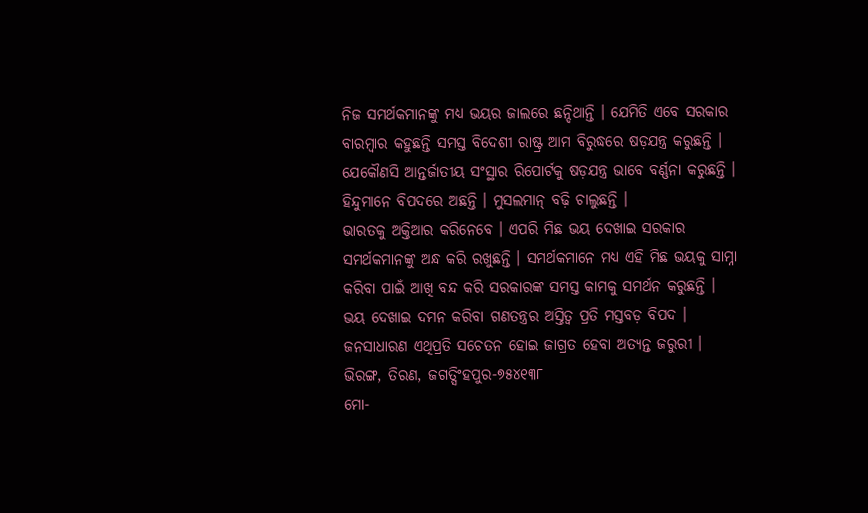ନିଜ ସମର୍ଥକମାନଙ୍କୁ ମଧ୍ୟ ଭୟର ଜାଲରେ ଛନ୍ଦିଥାନ୍ତି । ଯେମିତି ଏବେ ସରକାର ବାରମ୍ବାର କହୁଛନ୍ତି ସମସ୍ତ ବିଦେଶୀ ରାଷ୍ଟ୍ର ଆମ ବିରୁଦ୍ଧରେ ଷଡ଼ଯନ୍ତ୍ର କରୁଛନ୍ତି । ଯେକୌଣସି ଆନ୍ତର୍ଜାତୀୟ ସଂସ୍ଥାର ରିପୋର୍ଟକୁ ଷଡ଼ଯନ୍ତ୍ର ଭାବେ ବର୍ଣ୍ଣନା କରୁଛନ୍ତି । ହିନ୍ଦୁମାନେ ବିପଦରେ ଅଛନ୍ତି । ମୁସଲମାନ୍ ବଢ଼ି ଚାଲୁଛନ୍ତି ।
ଭାରତକୁ ଅକ୍ତିଆର କରିନେବେ । ଏପରି ମିଛ ଭୟ ଦେଖାଇ ସରକାର ସମର୍ଥକମାନଙ୍କୁ ଅନ୍ଧ କରି ରଖୁଛନ୍ତି । ସମର୍ଥକମାନେ ମଧ୍ୟ ଏହି ମିଛ ଭୟକୁ ସାମ୍ନା କରିବା ପାଇଁ ଆଖି ବନ୍ଦ କରି ସରକାରଙ୍କ ସମସ୍ତ କାମକୁ ସମର୍ଥନ କରୁଛନ୍ତି ।
ଭୟ ଦେଖାଇ ଦମନ କରିବା ଗଣତନ୍ତ୍ରର ଅସ୍ତିତ୍ୱ ପ୍ରତି ମସ୍ତବଡ଼ ବିପଦ । ଜନସାଧାରଣ ଏଥିପ୍ରତି ସଚେତନ ହୋଇ ଜାଗ୍ରତ ହେବା ଅତ୍ୟନ୍ତ ଜରୁରୀ ।
ଭିରଙ୍ଗ, ତିରଣ, ଜଗତ୍ସିଂହପୁର-୭୫୪୧୩୮
ମୋ-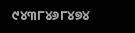୯୪୩୮୪୬୮୪୭୪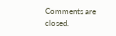Comments are closed.